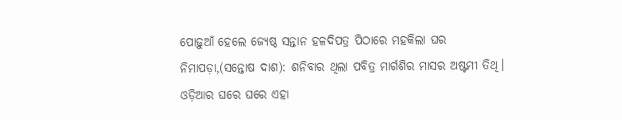ପୋଢ଼ୁଆଁ ହେଲେ ଜ୍ୟେଷ୍ଠ ସନ୍ତାନ ହଳଦିପତ୍ର ପିଠାରେ ମହକିଲା ଘର
ନିମାପଡ଼ା,(ସନ୍ତୋଷ ଦାଶ): ଶନିବାର ଥିଲା ପବିତ୍ର ମାର୍ଗଶିର ମାସର ଅଷ୍ଟମୀ ତିଥି। ଓଡ଼ିଆର ଘରେ ଘରେ ଏହା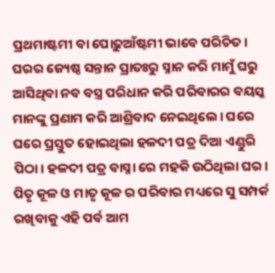ପ୍ରଥମାଷ୍ଟମୀ ବା ପୋଢ଼ୁଆଁଷ୍ଟମୀ ଭାବେ ପରିଚିତ। ଘରର ଜ୍ୟେଷ୍ଠ ସନ୍ତାନ ପ୍ରାତଃରୁ ସ୍ନାନ କରି ମାମୁଁ ଘରୁ ଆସିଥିବା ନବ ବସ୍ତ୍ର ପରିଧାନ କରି ପରିବାରର ବୟସ୍କ ମାନଙ୍କୁ ପ୍ରଣାମ କରି ଆଶ୍ରିବାଦ ନେଇଥିଲେ। ଘରେ ଘରେ ପ୍ରସ୍ତୁତ ହୋଇଥିଲା ହଳଦୀ ପତ୍ର ଦିଆ ଏଣ୍ଡୁରି ପିଠା। ହଳଦୀ ପତ୍ର ବାସ୍ନା ରେ ମହକି ଉଠିଥିଲା ଘର। ପିତୃ କୂଳ ଓ ମାତୃ କୂଳ ର ପରିବାର ମଧ୍ୟରେ ସୁ ସମ୍ପର୍କ ରଖିବାକୁ ଏହି ପର୍ବ ଆମ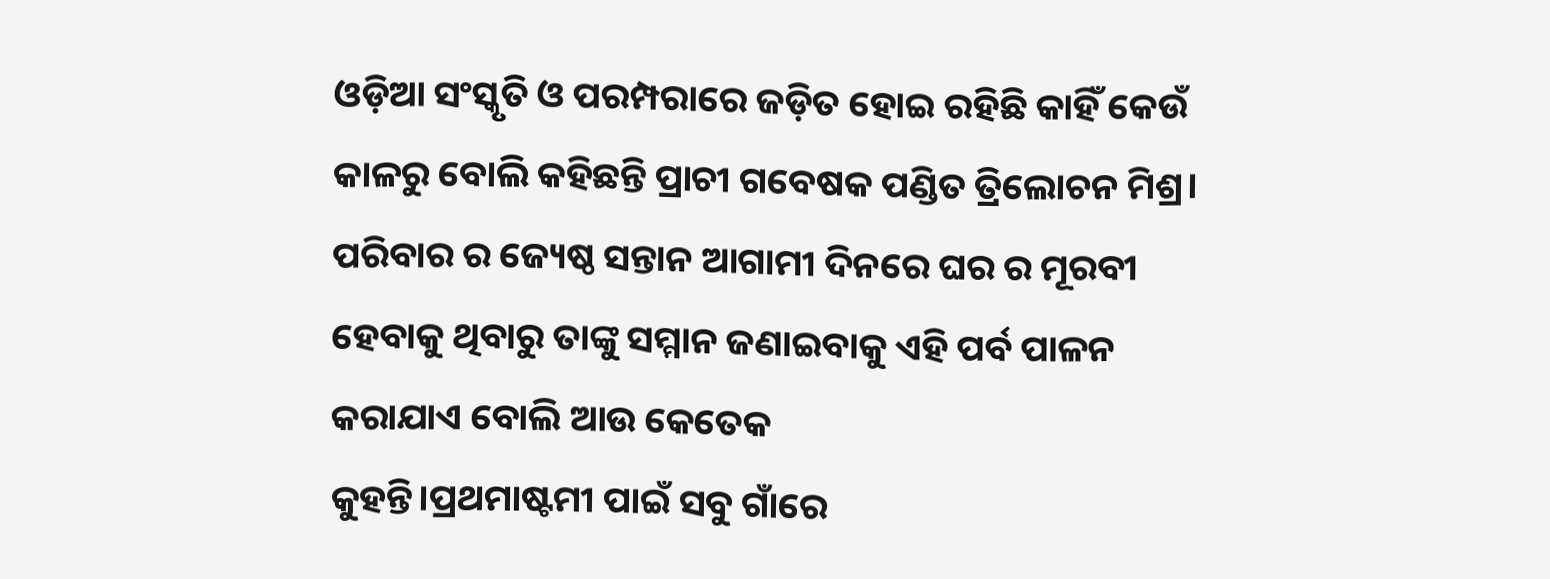ଓଡ଼ିଆ ସଂସ୍କୃତି ଓ ପରମ୍ପରାରେ ଜଡ଼ିତ ହୋଇ ରହିଛି କାହିଁ କେଉଁ କାଳରୁ ବୋଲି କହିଛନ୍ତି ପ୍ରାଚୀ ଗବେଷକ ପଣ୍ଡିତ ତ୍ରିଲୋଚନ ମିଶ୍ର। ପରିବାର ର ଜ୍ୟେଷ୍ଠ ସନ୍ତାନ ଆଗାମୀ ଦିନରେ ଘର ର ମୂରବୀ ହେବାକୁ ଥିବାରୁ ତାଙ୍କୁ ସମ୍ମାନ ଜଣାଇବାକୁ ଏହି ପର୍ବ ପାଳନ କରାଯାଏ ବୋଲି ଆଉ କେତେକ
କୁହନ୍ତି।ପ୍ରଥମାଷ୍ଟମୀ ପାଇଁ ସବୁ ଗାଁରେ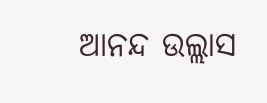ଆନନ୍ଦ ଉଲ୍ଲାସ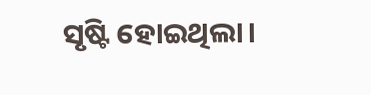ସୃଷ୍ଟି ହୋଇଥିଲା।